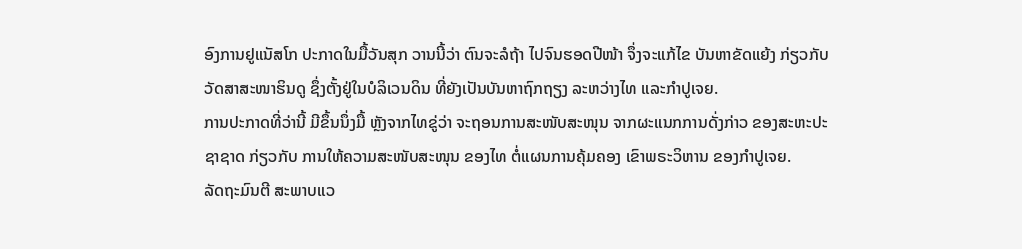ອົງການຢູແນັສໂກ ປະກາດໃນມື້ວັນສຸກ ວານນີ້ວ່າ ຕົນຈະລໍຖ້າ ໄປຈົນຮອດປີໜ້າ ຈຶ່ງຈະແກ້ໄຂ ບັນຫາຂັດແຍ້ງ ກ່ຽວກັບວັດສາສະໜາຮິນດູ ຊຶ່ງຕັ້ງຢູ່ໃນບໍລິເວນດິນ ທີ່ຍັງເປັນບັນຫາຖົກຖຽງ ລະຫວ່າງໄທ ແລະກຳປູເຈຍ.
ການປະກາດທີ່ວ່ານີ້ ມີຂຶ້ນນຶ່ງມື້ ຫຼັງຈາກໄທຂູ່ວ່າ ຈະຖອນການສະໜັບສະໜຸນ ຈາກຜະແນກການດັ່ງກ່າວ ຂອງສະຫະປະຊາຊາດ ກ່ຽວກັບ ການໃຫ້ຄວາມສະໜັບສະໜຸນ ຂອງໄທ ຕໍ່ແຜນການຄຸ້ມຄອງ ເຂົາພຣະວິຫານ ຂອງກຳປູເຈຍ.
ລັດຖະມົນຕີ ສະພາບແວ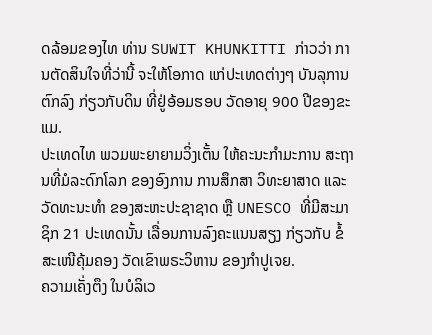ດລ້ອມຂອງໄທ ທ່ານ SUWIT KHUNKITTI ກ່າວວ່າ ການຕັດສິນໃຈທີ່ວ່ານີ້ ຈະໃຫ້ໂອກາດ ແກ່ປະເທດຕ່າງໆ ບັນລຸການຕົກລົງ ກ່ຽວກັບດິນ ທີ່ຢູ່ອ້ອມຮອບ ວັດອາຍຸ 900 ປີຂອງຂະແມ.
ປະເທດໄທ ພວມພະຍາຍາມວິ່ງເຕັ້ນ ໃຫ້ຄະນະກຳມະການ ສະຖານທີ່ມໍລະດົກໂລກ ຂອງອົງການ ການສຶກສາ ວິທະຍາສາດ ແລະວັດທະນະທຳ ຂອງສະຫະປະຊາຊາດ ຫຼື UNESCO ທີ່ມີສະມາຊິກ 21 ປະເທດນັ້ນ ເລື່ອນການລົງຄະແນນສຽງ ກ່ຽວກັບ ຂໍ້ສະເໜີຄຸ້ມຄອງ ວັດເຂົາພຣະວິຫານ ຂອງກຳປູເຈຍ.
ຄວາມເຄັ່ງຕຶງ ໃນບໍລິເວ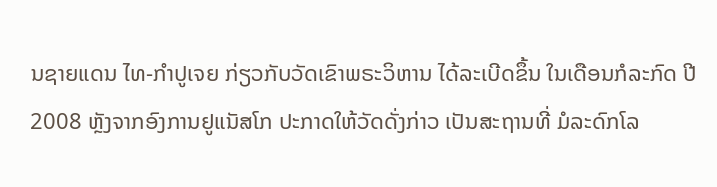ນຊາຍແດນ ໄທ-ກຳປູເຈຍ ກ່ຽວກັບວັດເຂົາພຣະວິຫານ ໄດ້ລະເບີດຂຶ້ນ ໃນເດືອນກໍລະກົດ ປີ 2008 ຫຼັງຈາກອົງການຢູແນັສໂກ ປະກາດໃຫ້ວັດດັ່ງກ່າວ ເປັນສະຖານທີ່ ມໍລະດົກໂລ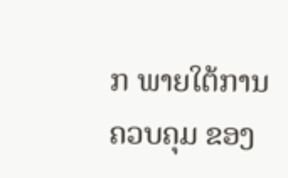ກ ພາຍໃຕ້ການຄວບຄຸມ ຂອງ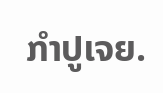ກຳປູເຈຍ.